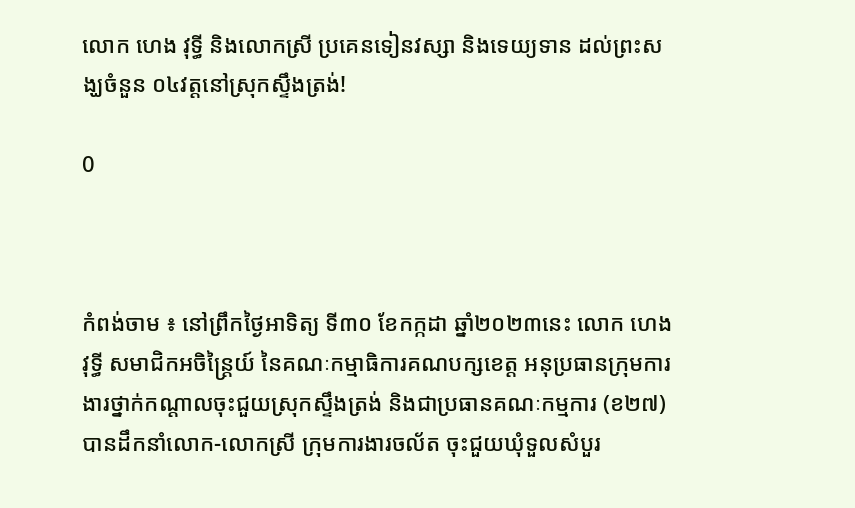លោក ហេង វុទ្ធី និងលោកស្រី ប្រគេនទៀនវស្សា និងទេយ្យទាន ដល់ព្រះសង្ឃចំនួន ០៤វត្តនៅស្រុកស្ទឹងត្រង់!

0



កំពង់ចាម ៖ នៅព្រឹកថ្ងៃអាទិត្យ ទី៣០ ខែកក្កដា ឆ្នាំ២០២៣នេះ លោក ហេង វុទ្ធី សមាជិកអចិន្ត្រៃយ៍ នៃគណៈកម្មាធិការគណបក្សខេត្ត អនុប្រធានក្រុមការងារថ្នាក់កណ្តាលចុះជួយស្រុកស្ទឹងត្រង់ និងជាប្រធានគណៈកម្មការ (ខ២៧) បានដឹកនាំលោក-លោកស្រី ក្រុមការងារចល័ត ចុះជួយឃុំទួលសំបួរ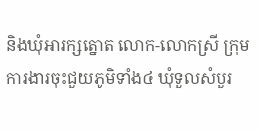និងឃុំអារក្សត្នោត លោក-លោកស្រី ក្រុមការងារចុះជួយភូមិទាំង៤ ឃុំទួលសំបួរ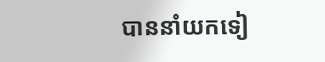បាននាំយកទៀ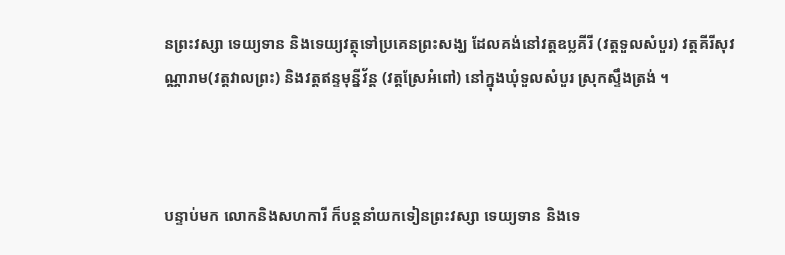នព្រះវស្សា ទេយ្យទាន និងទេយ្យវត្ថុទៅប្រគេនព្រះសង្ឃ ដែលគង់នៅវត្ដឧប្លគីរី (វត្ដទួលសំបួរ) វត្ដគីរីសុវណ្ណារាម(វត្ដវាលព្រះ) និងវត្តឥន្ទមុន្នីវ័ន្ត (វត្ដស្រែអំពៅ) នៅក្នុងឃុំទួលសំបួរ ស្រុកស្ទឹងត្រង់ ។



បន្ទាប់មក លោកនិងសហការី ក៏បន្តនាំយកទៀនព្រះវស្សា ទេយ្យទាន និងទេ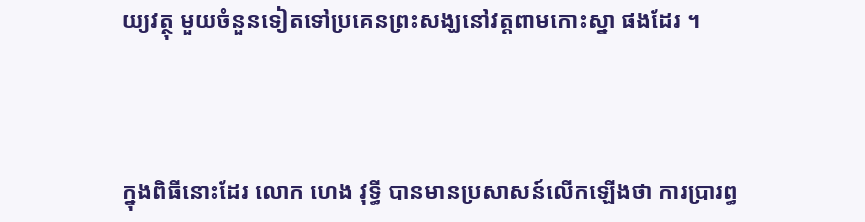យ្យវត្ថុ មួយចំនួនទៀតទៅប្រគេនព្រះសង្ឃនៅវត្តពាមកោះស្នា ផងដែរ ។



ក្នុងពិធីនោះដែរ លោក ហេង វុទ្ធី បានមានប្រសាសន៍លើកឡើងថា ការប្រារព្ធ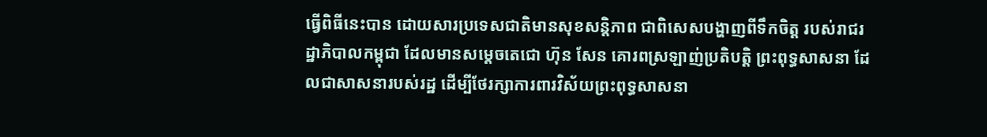ធ្វើពិធីនេះបាន ដោយសារប្រទេសជាតិមានសុខសន្តិភាព ជាពិសេសបង្ហាញពីទឹកចិត្ត របស់រាជរដ្ឋាភិបាលកម្ពុជា ដែលមានសម្តេចតេជោ ហ៊ុន សែន គោរពស្រឡាញ់ប្រតិបត្តិ ព្រះពុទ្ធសាសនា ដែលជាសាសនារបស់រដ្ឋ ដើម្បីថែរក្សាការពារវិស័យព្រះពុទ្ធសាសនា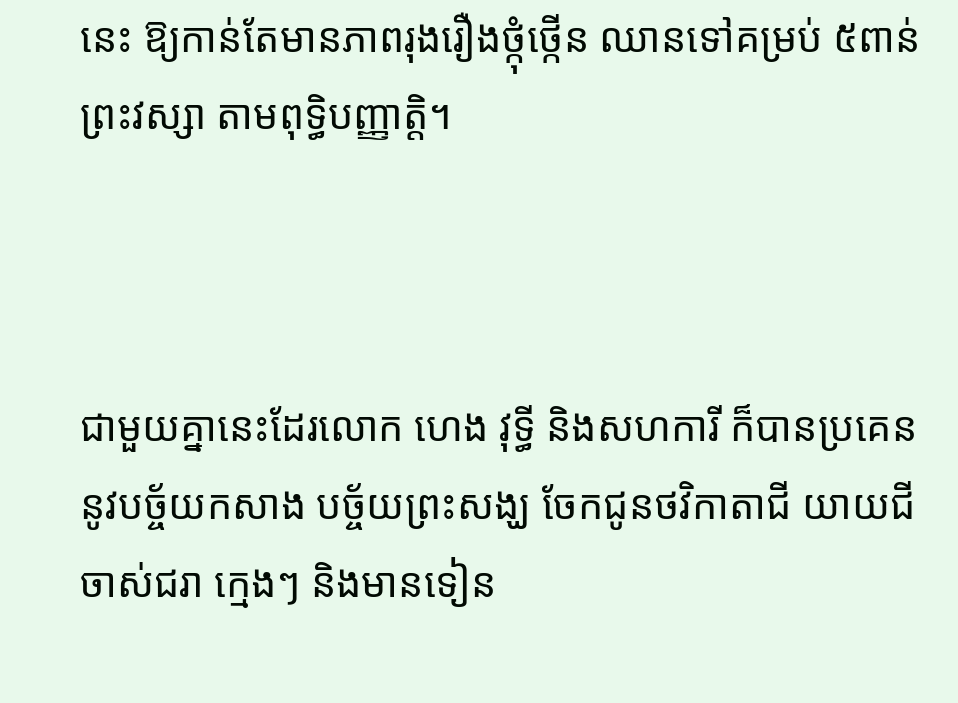នេះ ឱ្យកាន់តែមានភាពរុងរឿងថ្កុំថ្កើន ឈានទៅគម្រប់ ៥ពាន់ព្រះវស្សា តាមពុទ្ធិបញ្ញាត្តិ។



ជាមួយគ្នានេះដែរលោក ហេង វុទ្ធី និងសហការី ក៏បានប្រគេននូវបច្ច័យកសាង បច្ច័យព្រះសង្ឃ ចែកជូនថវិកាតាជី យាយជី ចាស់ជរា ក្មេងៗ និងមានទៀន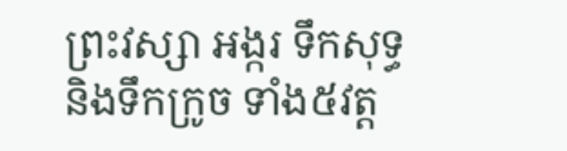ព្រះវស្សា អង្ករ ទឹកសុទ្ធ និងទឹកក្រូច ទាំង៥វត្ដ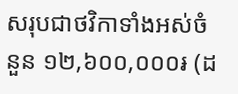សរុបជាថវិកាទាំងអស់ចំនួន ១២,៦០០,០០០៛ (ដ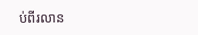ប់ពីរលាន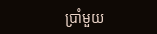ប្រាំមួយ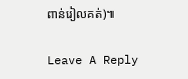ពាន់រៀលគត់)៕

Leave A Reply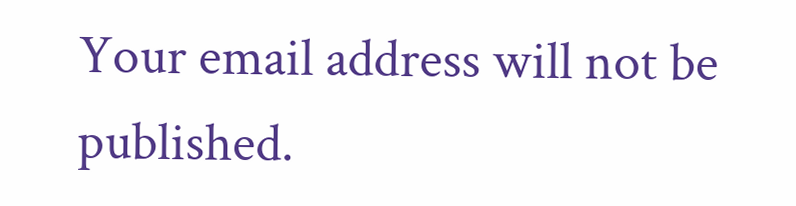Your email address will not be published.